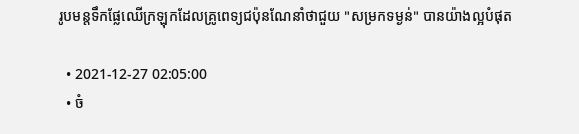រូបមន្តទឹកផ្លែឈើក្រឡុកដែលគ្រូពេទ្យជប៉ុនណែនាំថាជួយ "សម្រកទម្ងន់" បានយ៉ាងល្អបំផុត

  • 2021-12-27 02:05:00
  • ចំ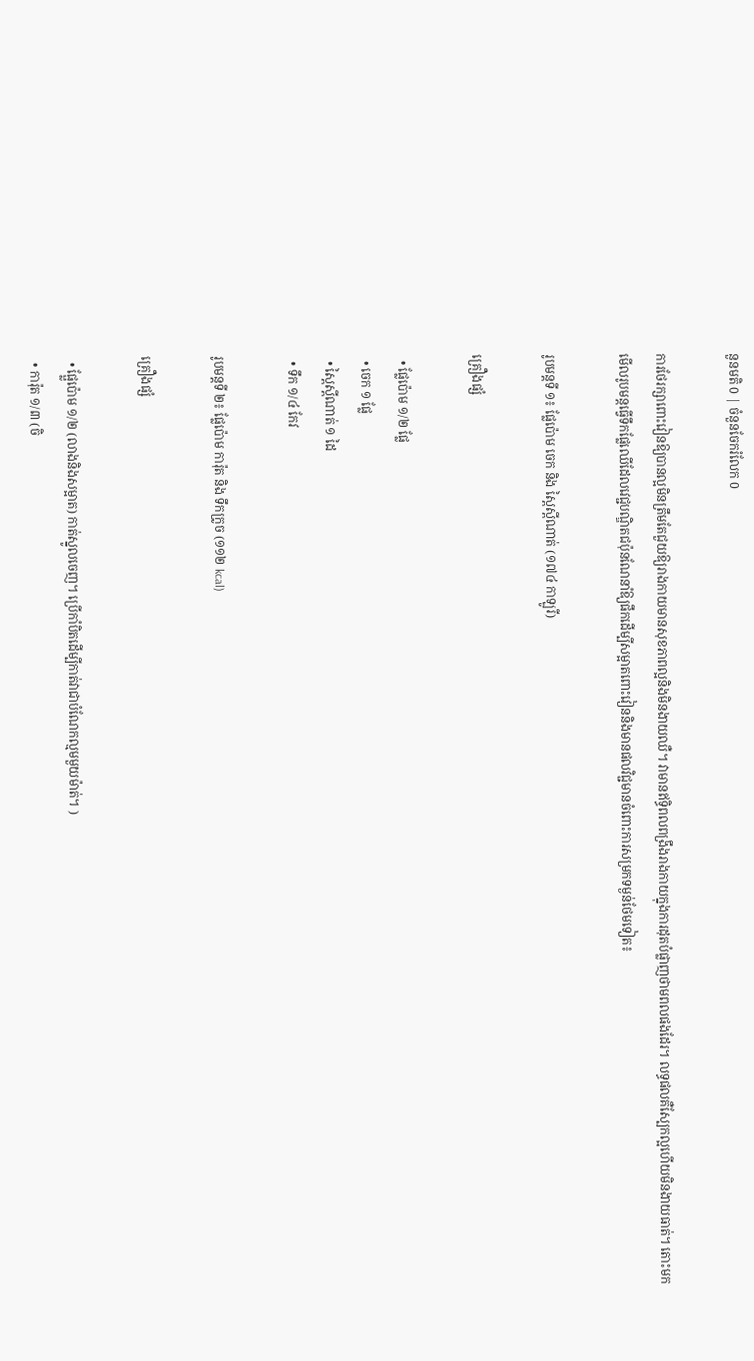នួនមតិ 0 | ចំនួនចែករំលែក 0

ការថែរក្សាពោះវៀនឱ្យបានល្អមិនត្រឹមតែជួយឱ្យរាងកាយមានសុខភាពល្អនិងមិនងាយឈឺ។ វាមានឥទ្ធិពលពង្រឹងរាងកាយក្នុងការដុតបំផ្លាញថាមពលផងដែរ។ លទ្ធផលគឺស្បែកល្អហើយមិនងាយធាត់។ តោះមកមើលរូបមន្តធ្វើទឹកផ្លែឈើដែលវេជ្ជបណ្ឌិតជប៉ុនណែនាំឱ្យផឹកដើម្បីសម្អាតពោះវៀននិងមានផលវិជ្ជមានចំពោះការសម្រកទម្ងន់ថែមទៀត៖

រូបមន្តទី ១៖ ផ្លែប៉ោម ចេក និង ស្ពៃស្ពីណាត់ (១៧៤ កាឡូរី)

គ្រឿងផ្សំ

  • ផ្លែប៉ោម ១/២ ផ្លែ
  • ចេក ១ ផ្លែ
  • ស្ពៃស្ពីណាត់ ១ ដៃ
  • ទឹក ១/៤ កែវ

រូបមន្តទី ២៖ ផ្លែប៉ោម ការ៉ុត និង ទឹកក្រូច (១១២ kcal)

គ្រឿងផ្សំ

  • ផ្ផ្លែប៉ោម ១/២ (លាងនិងសម្អាត) កាត់ស្នូលចេញ។ ប្រើកាំបិតដើម្បីកាត់វាជាបំណែកល្មមមួយម៉ាត់។ )
  • ការ៉ុត ១/៣ (ចិ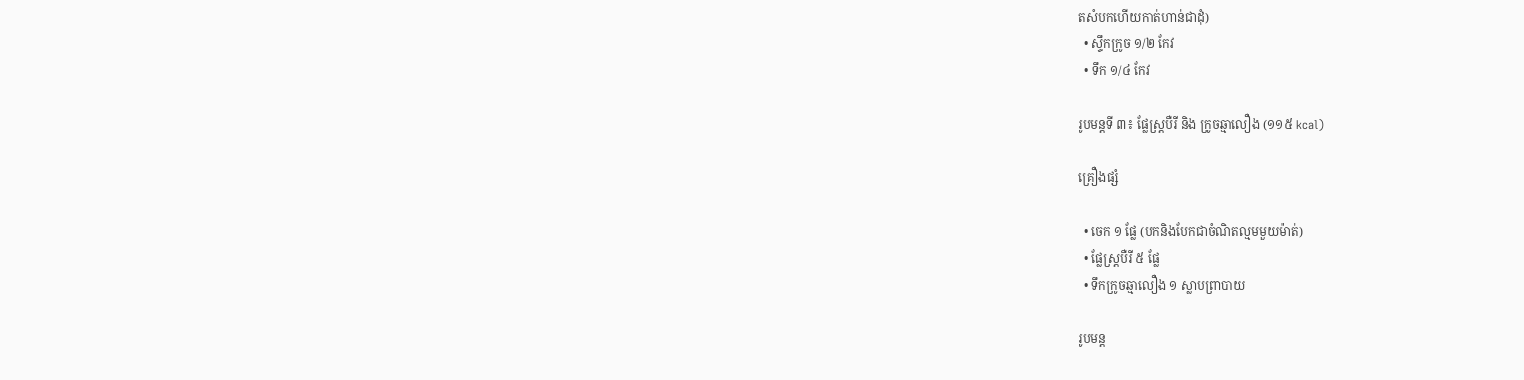តសំបកហើយកាត់ហាន់ជាដុំ)
  • ស្ទឹកក្រូច ១/២ កែវ
  • ទឹក ១/៤ កែវ

រូបមន្តទី ៣៖ ផ្លែស្ត្របឺរី និង ក្រូចឆ្មាលឿង (១១៥ kcal)

គ្រឿងផ្សំ

  • ចេក ១ ផ្លែ (បកនិងបែកជាចំណិតល្មមមួយម៉ាត់)
  • ផ្លែស្ត្របឺរី ៥ ផ្លែ
  • ទឹកក្រូចឆ្មាលឿង ១ ស្លាបព្រាបាយ

រូបមន្ត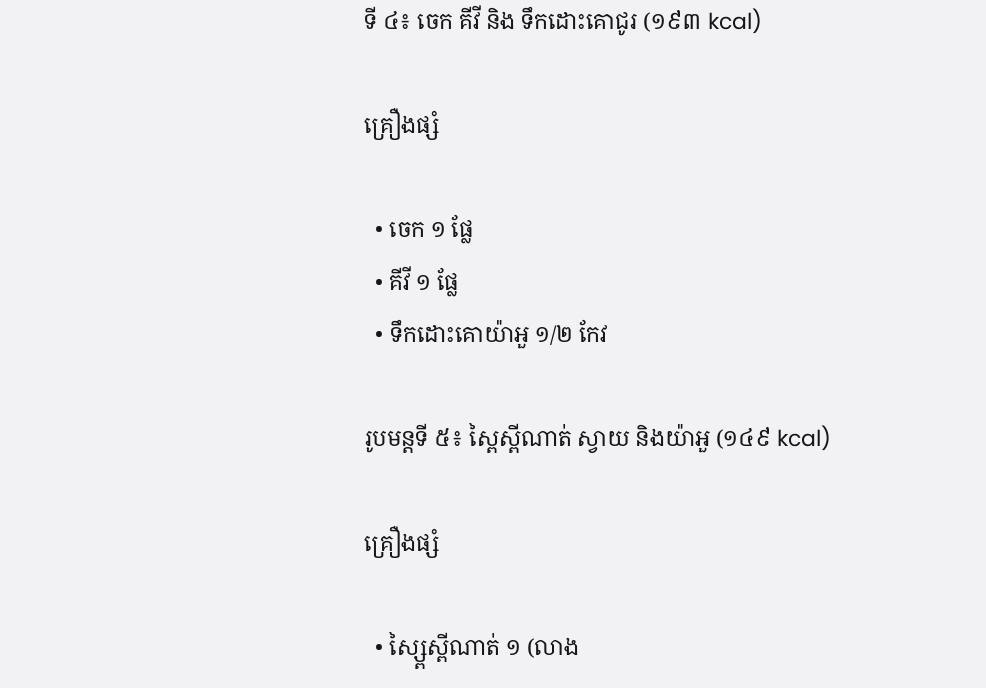ទី ៤៖ ចេក គីវី និង ទឹកដោះគោជូរ (១៩៣ kcal)

គ្រឿងផ្សំ

  • ចេក ១ ផ្លែ
  • គីវី ១ ផ្លែ
  • ទឹកដោះគោយ៉ាអួ ១/២ កែវ

រូបមន្តទី ៥៖ ស្ពៃស្ពីណាត់ ស្វាយ និងយ៉ាអួ (១៤៩ kcal)

គ្រឿងផ្សំ

  • ស្ស្ពៃស្ពីណាត់ ១ (លាង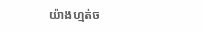យ៉ាងហ្មត់ច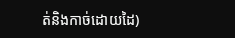ត់និងកាច់ដោយដៃ)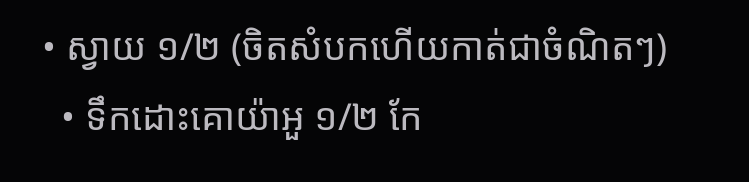• ស្វាយ ១/២ (ចិតសំបកហើយកាត់ជាចំណិតៗ)
  • ទឹកដោះគោយ៉ាអួ ១/២ កែ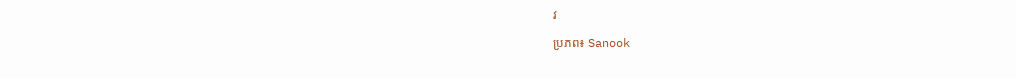វ

ប្រភព៖ Sanook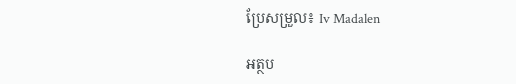ប្រែសម្រួល៖ Iv Madalen

អត្ថប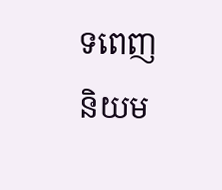ទពេញនិយម